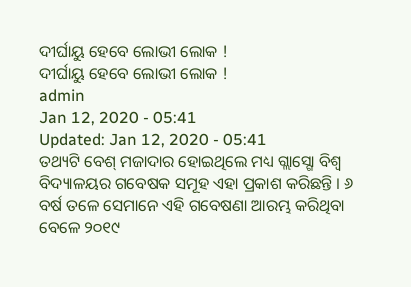ଦୀର୍ଘାୟୁ ହେବେ ଲୋଭୀ ଲୋକ !
ଦୀର୍ଘାୟୁ ହେବେ ଲୋଭୀ ଲୋକ !
admin
Jan 12, 2020 - 05:41
Updated: Jan 12, 2020 - 05:41
ତଥ୍ୟଟି ବେଶ୍ ମଜାଦାର ହୋଇଥିଲେ ମଧ୍ୟ ଗ୍ଲାସ୍ଗୋ ବିଶ୍ୱ ବିଦ୍ୟାଳୟର ଗବେଷକ ସମୂହ ଏହା ପ୍ରକାଶ କରିଛନ୍ତି । ୬ ବର୍ଷ ତଳେ ସେମାନେ ଏହି ଗବେଷଣା ଆରମ୍ଭ କରିଥିବା ବେଳେ ୨୦୧୯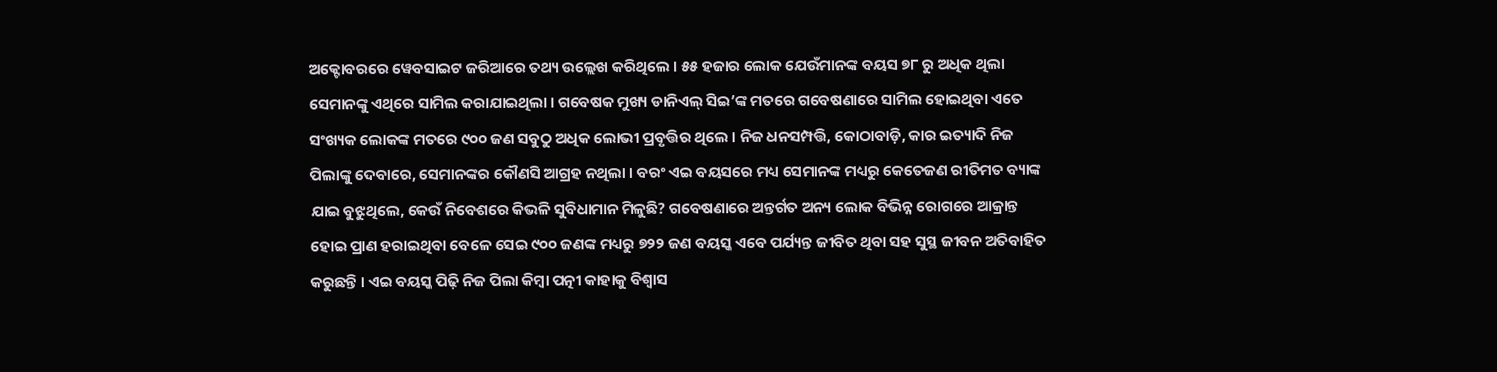ଅକ୍ଟୋବରରେ ୱେବସାଇଟ ଜରିଆରେ ତଥ୍ୟ ଉଲ୍ଲେଖ କରିଥିଲେ । ୫୫ ହଜାର ଲୋକ ଯେଉଁମାନଙ୍କ ବୟସ ୭୮ ରୁ ଅଧିକ ଥିଲା ସେମାନଙ୍କୁ ଏଥିରେ ସାମିଲ କରାଯାଇଥିଲା । ଗବେଷକ ମୁଖ୍ୟ ଡାନିଏଲ୍ ସିଇ’ଙ୍କ ମତରେ ଗବେଷଣାରେ ସାମିଲ ହୋଇଥିବା ଏତେ ସଂଖ୍ୟକ ଲୋକଙ୍କ ମତରେ ୯୦୦ ଜଣ ସବୁଠୁ ଅଧିକ ଲୋଭୀ ପ୍ରବୃତ୍ତିର ଥିଲେ । ନିଜ ଧନସମ୍ପତ୍ତି, କୋଠାବାଡ଼ି, କାର ଇତ୍ୟାଦି ନିଜ ପିଲାଙ୍କୁ ଦେବାରେ, ସେମାନଙ୍କର କୌଣସି ଆଗ୍ରହ ନଥିଲା । ବରଂ ଏଇ ବୟସରେ ମଧ୍ୟ ସେମାନଙ୍କ ମଧ୍ୟରୁ କେତେଜଣ ରୀତିମତ ବ୍ୟାଙ୍କ ଯାଇ ବୁଝୁଥିଲେ, କେଉଁ ନିବେଶରେ କିଭଳି ସୁବିଧାମାନ ମିଳୁଛି? ଗବେଷଣାରେ ଅନ୍ତର୍ଗତ ଅନ୍ୟ ଲୋକ ବିଭିନ୍ନ ରୋଗରେ ଆକ୍ରାନ୍ତ ହୋଇ ପ୍ରାଣ ହରାଇଥିବା ବେଳେ ସେଇ ୯୦୦ ଜଣଙ୍କ ମଧ୍ୟରୁ ୭୨୨ ଜଣ ବୟସ୍କ ଏବେ ପର୍ଯ୍ୟନ୍ତ ଜୀବିତ ଥିବା ସହ ସୁସ୍ଥ ଜୀବନ ଅତିବାହିତ କରୁଛନ୍ତି । ଏଇ ବୟସ୍କ ପିଢ଼ି ନିଜ ପିଲା କିମ୍ବା ପତ୍ନୀ କାହାକୁ ବିଶ୍ୱାସ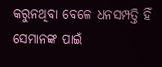କରୁନଥିବା ବେଳେ ଧନସମ୍ପତ୍ତି ହିଁ ସେମାନଙ୍କ ପାଇଁ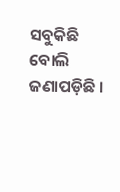ସବୁକିଛି ବୋଲି ଜଣାପଡ଼ିଛି ।